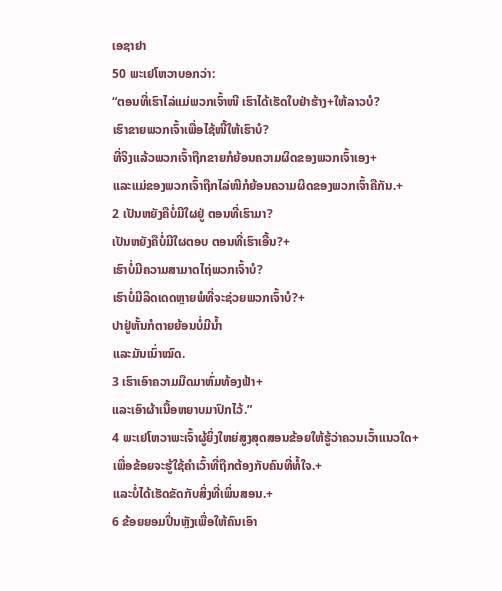ເອຊາຢາ
50 ພະເຢໂຫວາບອກວ່າ:
“ຕອນທີ່ເຮົາໄລ່ແມ່ພວກເຈົ້າໜີ ເຮົາໄດ້ເຮັດໃບຢ່າຮ້າງ+ໃຫ້ລາວບໍ?
ເຮົາຂາຍພວກເຈົ້າເພື່ອໄຊ້ໜີ້ໃຫ້ເຮົາບໍ?
ທີ່ຈິງແລ້ວພວກເຈົ້າຖືກຂາຍກໍຍ້ອນຄວາມຜິດຂອງພວກເຈົ້າເອງ+
ແລະແມ່ຂອງພວກເຈົ້າຖືກໄລ່ໜີກໍຍ້ອນຄວາມຜິດຂອງພວກເຈົ້າຄືກັນ.+
2 ເປັນຫຍັງຄືບໍ່ມີໃຜຢູ່ ຕອນທີ່ເຮົາມາ?
ເປັນຫຍັງຄືບໍ່ມີໃຜຕອບ ຕອນທີ່ເຮົາເອີ້ນ?+
ເຮົາບໍ່ມີຄວາມສາມາດໄຖ່ພວກເຈົ້າບໍ?
ເຮົາບໍ່ມີລິດເດດຫຼາຍພໍທີ່ຈະຊ່ວຍພວກເຈົ້າບໍ?+
ປາຢູ່ຫັ້ນກໍຕາຍຍ້ອນບໍ່ມີນ້ຳ
ແລະມັນເນົ່າໝົດ.
3 ເຮົາເອົາຄວາມມືດມາຫົ່ມທ້ອງຟ້າ+
ແລະເອົາຜ້າເນື້ອຫຍາບມາປົກໄວ້.”
4 ພະເຢໂຫວາພະເຈົ້າຜູ້ຍິ່ງໃຫຍ່ສູງສຸດສອນຂ້ອຍໃຫ້ຮູ້ວ່າຄວນເວົ້າແນວໃດ+
ເພື່ອຂ້ອຍຈະຮູ້ໃຊ້ຄຳເວົ້າທີ່ຖືກຕ້ອງກັບຄົນທີ່ທໍ້ໃຈ.+
ແລະບໍ່ໄດ້ເຮັດຂັດກັບສິ່ງທີ່ເພິ່ນສອນ.+
6 ຂ້ອຍຍອມປິ່ນຫຼັງເພື່ອໃຫ້ຄົນເອົາ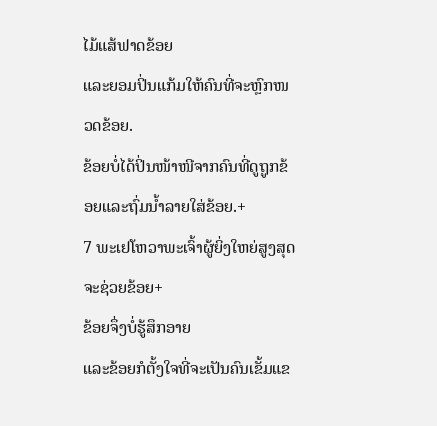ໄມ້ແສ້ຟາດຂ້ອຍ
ແລະຍອມປິ່ນແກ້ມໃຫ້ຄົນທີ່ຈະຫຼົກໜວດຂ້ອຍ.
ຂ້ອຍບໍ່ໄດ້ປິ່ນໜ້າໜີຈາກຄົນທີ່ດູຖູກຂ້ອຍແລະຖົ່ມນ້ຳລາຍໃສ່ຂ້ອຍ.+
7 ພະເຢໂຫວາພະເຈົ້າຜູ້ຍິ່ງໃຫຍ່ສູງສຸດຈະຊ່ວຍຂ້ອຍ+
ຂ້ອຍຈຶ່ງບໍ່ຮູ້ສຶກອາຍ
ແລະຂ້ອຍກໍຕັ້ງໃຈທີ່ຈະເປັນຄົນເຂັ້ມແຂ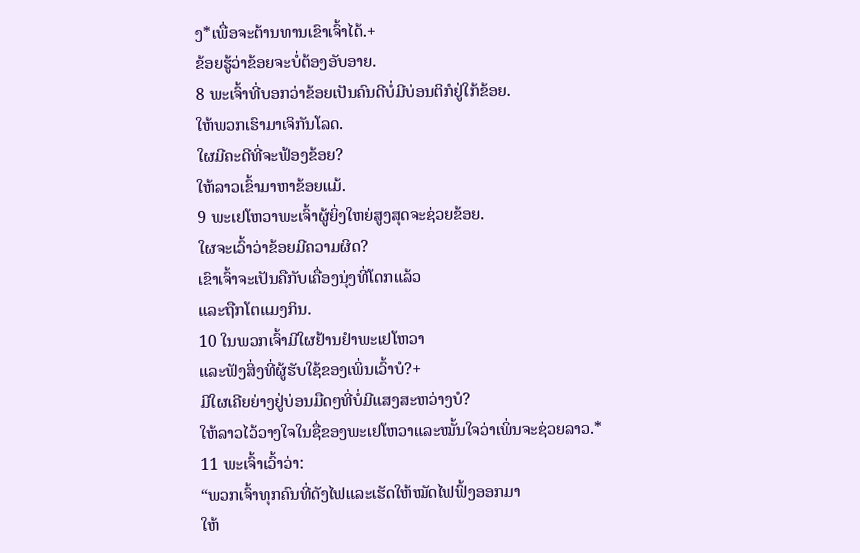ງ*ເພື່ອຈະຕ້ານທານເຂົາເຈົ້າໄດ້.+
ຂ້ອຍຮູ້ວ່າຂ້ອຍຈະບໍ່ຕ້ອງອັບອາຍ.
8 ພະເຈົ້າທີ່ບອກວ່າຂ້ອຍເປັນຄົນດີບໍ່ມີບ່ອນຕິກໍຢູ່ໃກ້ຂ້ອຍ.
ໃຫ້ພວກເຮົາມາເຈິກັນໂລດ.
ໃຜມີຄະດີທີ່ຈະຟ້ອງຂ້ອຍ?
ໃຫ້ລາວເຂົ້າມາຫາຂ້ອຍແມ້.
9 ພະເຢໂຫວາພະເຈົ້າຜູ້ຍິ່ງໃຫຍ່ສູງສຸດຈະຊ່ວຍຂ້ອຍ.
ໃຜຈະເວົ້າວ່າຂ້ອຍມີຄວາມຜິດ?
ເຂົາເຈົ້າຈະເປັນຄືກັບເຄື່ອງນຸ່ງທີ່ໂດກແລ້ວ
ແລະຖືກໂຕແມງກິນ.
10 ໃນພວກເຈົ້າມີໃຜຢ້ານຢຳພະເຢໂຫວາ
ແລະຟັງສິ່ງທີ່ຜູ້ຮັບໃຊ້ຂອງເພິ່ນເວົ້າບໍ?+
ມີໃຜເຄີຍຍ່າງຢູ່ບ່ອນມືດໆທີ່ບໍ່ມີແສງສະຫວ່າງບໍ?
ໃຫ້ລາວໄວ້ວາງໃຈໃນຊື່ຂອງພະເຢໂຫວາແລະໝັ້ນໃຈວ່າເພິ່ນຈະຊ່ວຍລາວ.*
11 ພະເຈົ້າເວົ້າວ່າ:
“ພວກເຈົ້າທຸກຄົນທີ່ດັງໄຟແລະເຮັດໃຫ້ໝັດໄຟຟົ້ງອອກມາ
ໃຫ້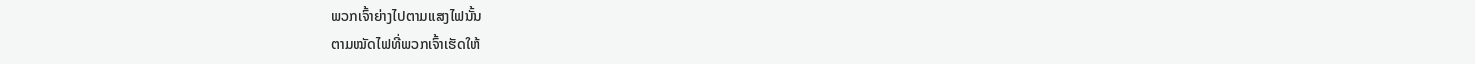ພວກເຈົ້າຍ່າງໄປຕາມແສງໄຟນັ້ນ
ຕາມໝັດໄຟທີ່ພວກເຈົ້າເຮັດໃຫ້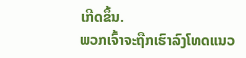ເກີດຂຶ້ນ.
ພວກເຈົ້າຈະຖືກເຮົາລົງໂທດແນວ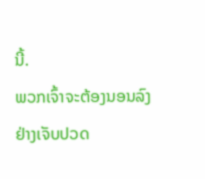ນີ້.
ພວກເຈົ້າຈະຕ້ອງນອນລົງຢ່າງເຈັບປວດ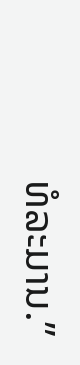ທໍລະມານ.”